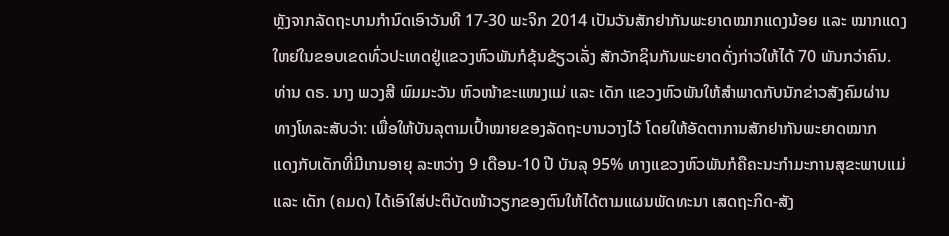ຫຼັງຈາກລັດຖະບານກຳນົດເອົາວັນທີ 17-30 ພະຈິກ 2014 ເປັນວັນສັກຢາກັນພະຍາດໝາກແດງນ້ອຍ ແລະ ໝາກແດງ
ໃຫຍ່ໃນຂອບເຂດທົ່ວປະເທດຢູ່ແຂວງຫົວພັນກໍຂຸ້ນຂ້ຽວເລັ່ງ ສັກວັກຊິນກັນພະຍາດດັ່ງກ່າວໃຫ້ໄດ້ 70 ພັນກວ່າຄົນ.
ທ່ານ ດຣ. ນາງ ພວງສີ ພົມມະວັນ ຫົວໜ້າຂະແໜງແມ່ ແລະ ເດັກ ແຂວງຫົວພັນໃຫ້ສຳພາດກັບນັກຂ່າວສັງຄົມຜ່ານ
ທາງໂທລະສັບວ່າ: ເພື່ອໃຫ້ບັນລຸຕາມເປົ້າໝາຍຂອງລັດຖະບານວາງໄວ້ ໂດຍໃຫ້ອັດຕາການສັກຢາກັນພະຍາດໝາກ
ແດງກັບເດັກທີ່ມີເກນອາຍຸ ລະຫວ່າງ 9 ເດືອນ-10 ປີ ບັນລຸ 95% ທາງແຂວງຫົວພັນກໍຄືຄະນະກຳມະການສຸຂະພາບແມ່
ແລະ ເດັກ (ຄມດ) ໄດ້ເອົາໃສ່ປະຕິບັດໜ້າວຽກຂອງຕົນໃຫ້ໄດ້ຕາມແຜນພັດທະນາ ເສດຖະກິດ-ສັງ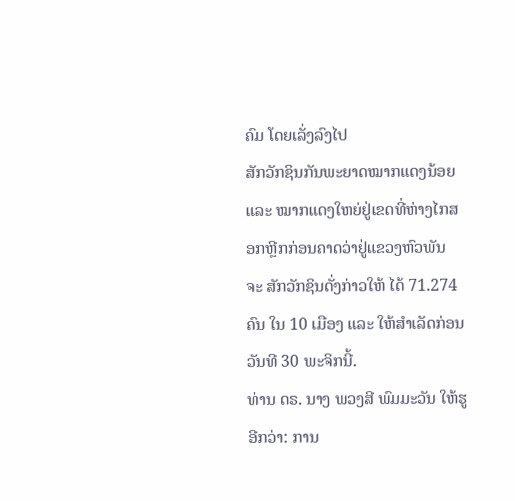ຄົມ ໂດຍເລັ່ງລົງໄປ
ສັກວັກຊິນກັນພະຍາດໝາກແດງນ້ອຍ ແລະ ໝາກແດງໃຫຍ່ຢູ່ເຂດທີ່ຫ່າງໄກສອກຫຼີກກ່ອນຄາດວ່າຢູ່ແຂວງຫົວພັນ
ຈະ ສັກວັກຊິນດັ່ງກ່າວໃຫ້ ໄດ້ 71.274 ຄົນ ໃນ 10 ເມືອງ ແລະ ໃຫ້ສຳເລັດກ່ອນວັນທີ 30 ພະຈິກນີ້.
ທ່ານ ດຣ. ນາງ ພວງສີ ພົມມະວັນ ໃຫ້ຮູອີກວ່າ: ການ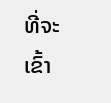ທີ່ຈະເຂົ້າ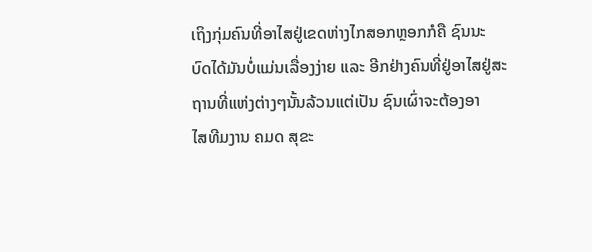ເຖິງກຸ່ມຄົນທີ່ອາໄສຢູ່ເຂດຫ່າງໄກສອກຫຼອກກໍຄື ຊົນນະ
ບົດໄດ້ມັນບໍ່ແມ່ນເລື່ອງງ່າຍ ແລະ ອີກຢ່າງຄົນທີ່ຢູ່ອາໄສຢູ່ສະຖານທີ່ແຫ່ງຕ່າງໆນັ້ນລ້ວນແຕ່ເປັນ ຊົນເຜົ່າຈະຕ້ອງອາ
ໄສທີມງານ ຄມດ ສຸຂະ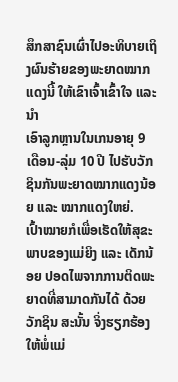ສຶກສາຊົນເຜົ່າໄປອະທິບາຍເຖິງຜົນຮ້າຍຂອງພະຍາດໝາກແດງນີ້ ໃຫ້ເຂົາເຈົ້າເຂົ້າໃຈ ແລະ ນຳ
ເອົາລູກຫຼານໃນເກນອາຍຸ 9 ເດືອນ-ລຸ່ມ 10 ປີ ໄປຮັບວັກຊິນກັນພະຍາດໝາກແດງນ້ອຍ ແລະ ໝາກແດງໃຫຍ່.
ເປົ້າໝາຍກໍເພື່ອເຮັດໃຫ້ສຸຂະພາບຂອງແມ່ຍິງ ແລະ ເດັກນ້ອຍ ປອດໄພຈາກການຕິດພະຍາດທີ່ສາມາດກັນໄດ້ ດ້ວຍ
ວັກຊິນ ສະນັ້ນ ຈິ່ງຮຽກຮ້ອງໃຫ້ພໍ່ແມ່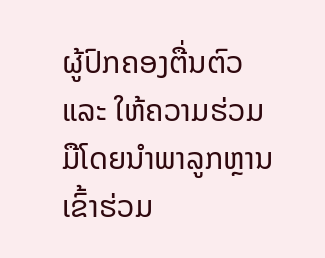ຜູ້ປົກຄອງຕື່ນຕົວ ແລະ ໃຫ້ຄວາມຮ່ວມມືໂດຍນຳພາລູກຫຼານເຂົ້າຮ່ວມ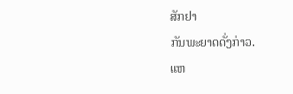ສັກຢາ
ກັນພະຍາດດັ່ງກ່າວ.
ແຫ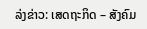ລ່ງຂ່າວ: ເສດຖະກິດ – ສັງຄົມ